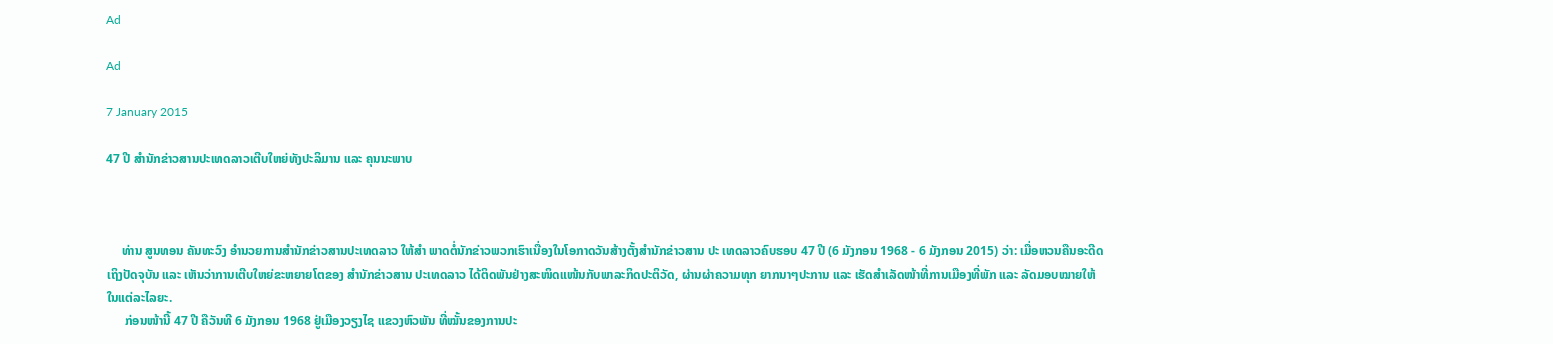Ad

Ad

7 January 2015

47 ປີ ສຳນັກຂ່າວສານປະເທດລາວເຕີບໃຫຍ່ທັງປະລິມານ ແລະ ຄຸນນະພາບ



     ທ່ານ ສູນທອນ ຄັນທະວົງ ອຳນວຍການສຳນັກຂ່າວສານປະເທດລາວ ໃຫ້ສຳ ພາດຕໍ່ນັກຂ່າວພວກເຮົາເນື່ອງໃນໂອກາດວັນສ້າງຕັ້ງສຳນັກຂ່າວສານ ປະ ເທດລາວຄົບຮອບ 47 ປີ (6 ມັງກອນ 1968 - 6 ມັງກອນ 2015) ວ່າ: ເມື່ອຫວນຄືນອະດີດເຖິງປັດຈຸບັນ ແລະ ເຫັນວ່າການເຕີບໃຫຍ່ຂະຫຍາຍໂຕຂອງ ສຳນັກຂ່າວສານ ປະເທດລາວ ໄດ້ຕິດພັນຢ່າງສະໜິດແໜ້ນກັບພາລະກິດປະຕິວັດ, ຜ່ານຜ່າຄວາມທຸກ ຍາກນາໆປະການ ແລະ ເຮັດສຳເລັດໜ້າທີ່ການເມືອງທີ່ພັກ ແລະ ລັດມອບໝາຍໃຫ້ໃນແຕ່ລະໄລຍະ.
      ກ່ອນໜ້ານີ້ 47 ປີ ຄືວັນທີ 6 ມັງກອນ 1968 ຢູ່ເມືອງວຽງໄຊ ແຂວງຫົວພັນ ທີ່ໝັ້ນຂອງການປະ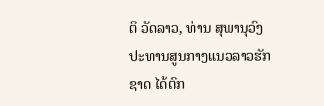ຕິ ວັດລາວ, ທ່ານ ສຸພານຸວົງ ປະທານສູນກາງແນວລາວຮັກຊາດ ໄດ້ຕົກ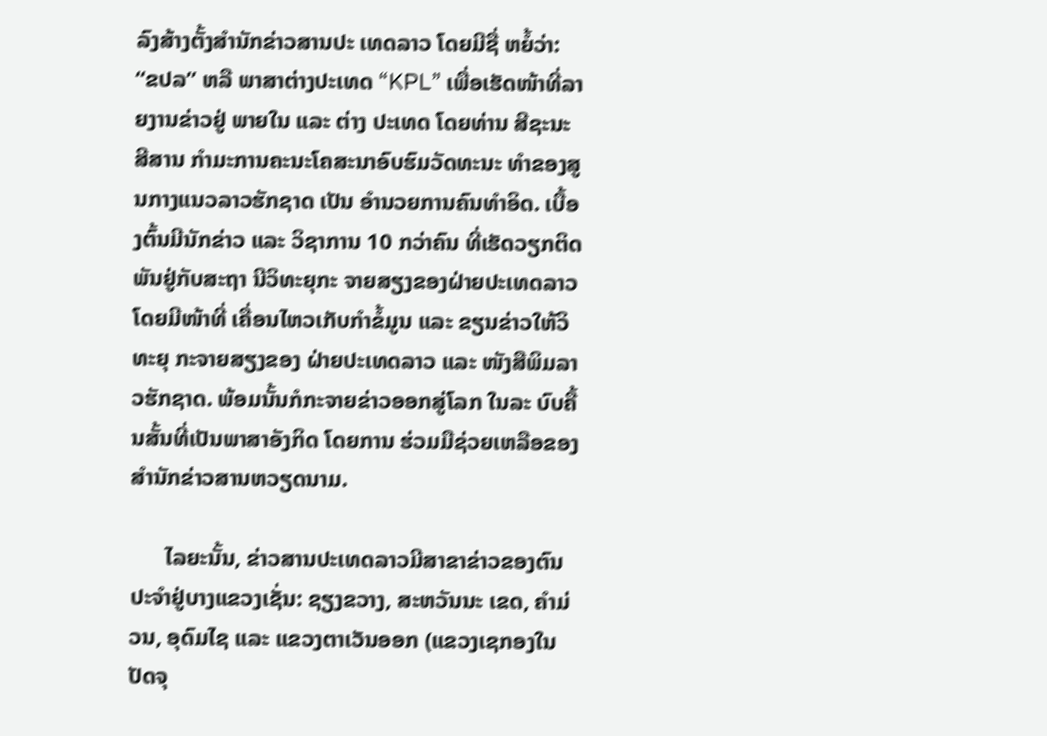ລົງສ້າງຕັ້ງສຳນັກຂ່າວສານປະ ເທດລາວ ໂດຍມີຊື່ ຫຍໍ້ວ່າ: “ຂປລ” ຫລື ພາສາຕ່າງປະເທດ “KPL” ເພື່ອເຮັດໜ້າທີ່ລາຍງານຂ່າວຢູ່ ພາຍໃນ ແລະ ຕ່າງ ປະເທດ ໂດຍທ່ານ ສີຊະນະ ສີສານ ກຳມະການຄະນະໂຄສະນາອົບຮົມວັດທະນະ ທຳຂອງສູນກາງແນວລາວຮັກຊາດ ເປັນ ອຳນວຍການຄົນທຳອິດ. ເບື້ອງຕົ້ນມີນັກຂ່າວ ແລະ ວິຊາການ 10 ກວ່າຄົນ ທີ່ເຮັດວຽກຕິດພັນຢູ່ກັບສະຖາ ນີວິທະຍຸກະ ຈາຍສຽງຂອງຝ່າຍປະເທດລາວ ໂດຍມີໜ້າທີ່ ເຄື່ອນໄຫວເກັບກຳຂໍ້ມູນ ແລະ ຂຽນຂ່າວໃຫ້ວິທະຍຸ ກະຈາຍສຽງຂອງ ຝ່າຍປະເທດລາວ ແລະ ໜັງສືພິມລາວຮັກຊາດ. ພ້ອມນັ້ນກໍກະຈາຍຂ່າວອອກສູ່ໂລກ ໃນລະ ບົບຄື້ນສັ້ນທີ່ເປັນພາສາອັງກິດ ໂດຍການ ຮ່ວມມືຊ່ວຍເຫລືອຂອງສຳນັກຂ່າວສານຫວຽດນາມ.

      ໄລຍະນັ້ນ, ຂ່າວສານປະເທດລາວມີສາຂາຂ່າວຂອງຕົນປະຈຳຢູ່ບາງແຂວງເຊັ່ນ: ຊຽງຂວາງ, ສະຫວັນນະ ເຂດ, ຄຳມ່ວນ, ອຸດົມໄຊ ແລະ ແຂວງຕາເວັນອອກ (ແຂວງເຊກອງໃນປັດຈຸ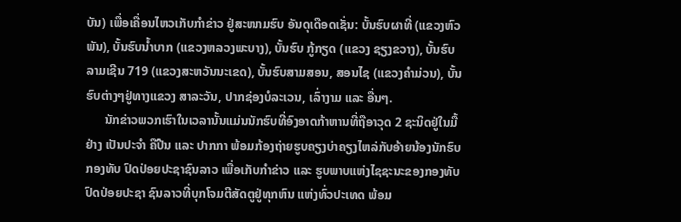ບັນ) ເພື່ອເຄື່ອນໄຫວເກັບກຳຂ່າວ ຢູ່ສະໜາມຮົບ ອັນດຸເດືອດເຊັ່ນ: ບັ້ນຮົບຜາທີ່ (ແຂວງຫົວພັນ), ບັ້ນຮົບນ້ຳບາກ (ແຂວງຫລວງພະບາງ), ບັ້ນຮົບ ກູ້ກຽດ (ແຂວງ ຊຽງຂວາງ), ບັ້ນຮົບລາມເຊີນ 719 (ແຂວງສະຫວັນນະເຂດ), ບັ້ນຮົບສາມສອນ, ສອນໄຊ (ແຂວງຄຳມ່ວນ), ບັ້ນຮົບຕ່າງໆຢູ່ທາງແຂວງ ສາລະວັນ, ປາກຊ່ອງບໍລະເວນ, ເລົ່າງາມ ແລະ ອື່ນໆ.
      ນັກຂ່າວພວກເຮົາໃນເວລານັ້ນແມ່ນນັກຮົບທີ່ອົງອາດກ້າຫານທີ່ຖືອາວຸດ 2 ຊະນິດຢູ່ໃນມື້ຢ່າງ ເປັນປະຈຳ ຄືປືນ ແລະ ປາກກາ ພ້ອມກ້ອງຖ່າຍຮູບຄຽງບ່າຄຽງໄຫລ່ກັບອ້າຍນ້ອງນັກຮົບກອງທັບ ປົດປ່ອຍປະຊາຊົນລາວ ເພື່ອເກັບກຳຂ່າວ ແລະ ຮູບພາບແຫ່ງໄຊຊະນະຂອງກອງທັບປົດປ່ອຍປະຊາ ຊົນລາວທີ່ບຸກໂຈມຕີສັດຕູຢູ່ທຸກຫົນ ແຫ່ງທົ່ວປະເທດ ພ້ອມ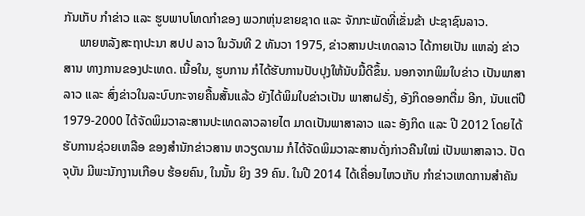ກັນເກັບ ກຳຂ່າວ ແລະ ຮູບພາບໂທດກຳຂອງ ພວກຫຸ່ນຂາຍຊາດ ແລະ ຈັກກະພັດທີ່ເຂັ່ນຂ້າ ປະຊາຊົນລາວ.
     ພາຍຫລັງສະຖາປະນາ ສປປ ລາວ ໃນວັນທີ 2 ທັນວາ 1975, ຂ່າວສານປະເທດລາວ ໄດ້ກາຍເປັນ ແຫລ່ງ ຂ່າວສານ ທາງການຂອງປະເທດ. ເນື້ອໃນ, ຮູບການ ກໍໄດ້ຮັບການປັບປຸງໃຫ້ນັບມື້ດີຂຶ້ນ. ນອກຈາກພິມໃບຂ່າວ ເປັນພາສາລາວ ແລະ ສົ່ງຂ່າວໃນລະບົບກະຈາຍຄື້ນສັ້ນແລ້ວ ຍັງໄດ້ພິມໃບຂ່າວເປັນ ພາສາຝຣັ່ງ, ອັງກິດອອກຕື່ມ ອີກ, ນັບແຕ່ປີ 1979-2000 ໄດ້ຈັດພິມວາລະສານປະເທດລາວລາຍໄຕ ມາດເປັນພາສາລາວ ແລະ ອັງກິດ ແລະ ປີ 2012 ໂດຍໄດ້ຮັບການຊ່ວຍເຫລືອ ຂອງສຳນັກຂ່າວສານ ຫວຽດນາມ ກໍໄດ້ຈັດພິມວາລະສານດັ່ງກ່າວຄືນໃໝ່ ເປັນພາສາລາວ. ປັດຈຸບັນ ມີພະນັກງານເກືອບ ຮ້ອຍຄົນ, ໃນນັ້ນ ຍິງ 39 ຄົນ. ໃນປີ 2014 ໄດ້ເຄື່ອນໄຫວເກັບ ກຳຂ່າວເຫດການສຳຄັນ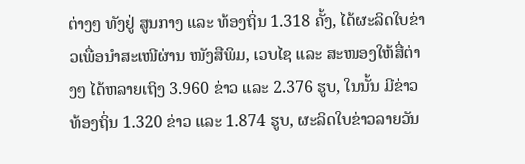ຕ່າງໆ ທັງຢູ່ ສູນກາງ ແລະ ທ້ອງຖິ່ນ 1.318 ຄັ້ງ, ໄດ້ຜະລິດໃບຂ່າວເພື່ອນຳສະເໜີຜ່ານ ໜັງສືພິມ, ເວບໄຊ ແລະ ສະໜອງໃຫ້ສື່ຕ່າງໆ ໄດ້ຫລາຍເຖິງ 3.960 ຂ່າວ ແລະ 2.376 ຮູບ, ໃນນັ້ນ ມີຂ່າວ ທ້ອງຖິ່ນ 1.320 ຂ່າວ ແລະ 1.874 ຮູບ, ຜະລິດໃບຂ່າວລາຍວັນ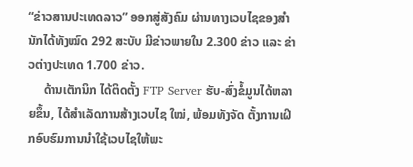“ຂ່າວສານປະເທດລາວ” ອອກສູ່ສັງຄົມ ຜ່ານທາງເວບໄຊຂອງສຳນັກໄດ້ທັງໝົດ 292 ສະບັບ ມີຂ່າວພາຍໃນ 2.300 ຂ່າວ ແລະ ຂ່າວຕ່າງປະເທດ 1.700 ຂ່າວ.
     ດ້ານເຕັກນິກ ໄດ້ຕິດຕັ້ງ FTP Server ຮັບ-ສົ່ງຂໍ້ມູນໄດ້ຫລາຍຂຶ້ນ, ໄດ້ສຳເລັດການສ້າງເວບໄຊ ໃໝ່, ພ້ອມທັງຈັດ ຕັ້ງການເຝິກອົບຮົມການນຳໃຊ້ເວບໄຊໃຫ້ພະ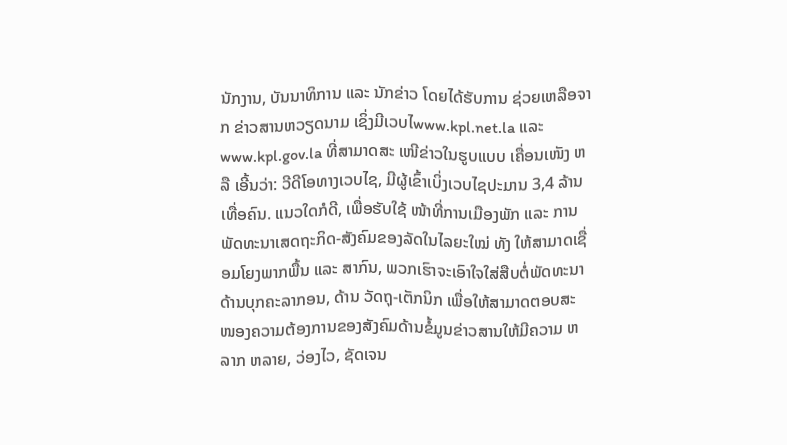ນັກງານ, ບັນນາທິການ ແລະ ນັກຂ່າວ ໂດຍໄດ້ຮັບການ ຊ່ວຍເຫລືອຈາກ ຂ່າວສານຫວຽດນາມ ເຊິ່ງມີເວບໄwww.kpl.net.la ແລະ www.kpl.gov.la ທີ່ສາມາດສະ ເໜີຂ່າວໃນຮູບແບບ ເຄື່ອນເໜັງ ຫລື ເອີ້ນວ່າ: ວີດີໂອທາງເວບໄຊ, ມີຜູ້ເຂົ້າເບິ່ງເວບໄຊປະມານ 3,4 ລ້ານເທື່ອຄົນ. ແນວໃດກໍດີ, ເພື່ອຮັບໃຊ້ ໜ້າທີ່ການເມືອງພັກ ແລະ ການພັດທະນາເສດຖະກິດ-ສັງຄົມຂອງລັດໃນໄລຍະໃໝ່ ທັງ ໃຫ້ສາມາດເຊື່ອມໂຍງພາກພື້ນ ແລະ ສາກົນ, ພວກເຮົາຈະເອົາໃຈໃສ່ສືບຕໍ່ພັດທະນາດ້ານບຸກຄະລາກອນ, ດ້ານ ວັດຖຸ-ເຕັກນິກ ເພື່ອໃຫ້ສາມາດຕອບສະ ໜອງຄວາມຕ້ອງການຂອງສັງຄົມດ້ານຂໍ້ມູນຂ່າວສານໃຫ້ມີຄວາມ ຫລາກ ຫລາຍ, ວ່ອງໄວ, ຊັດເຈນ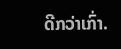ດີກວ່າເກົ່າ.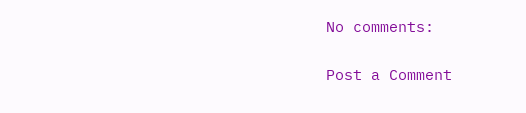No comments:

Post a Comment